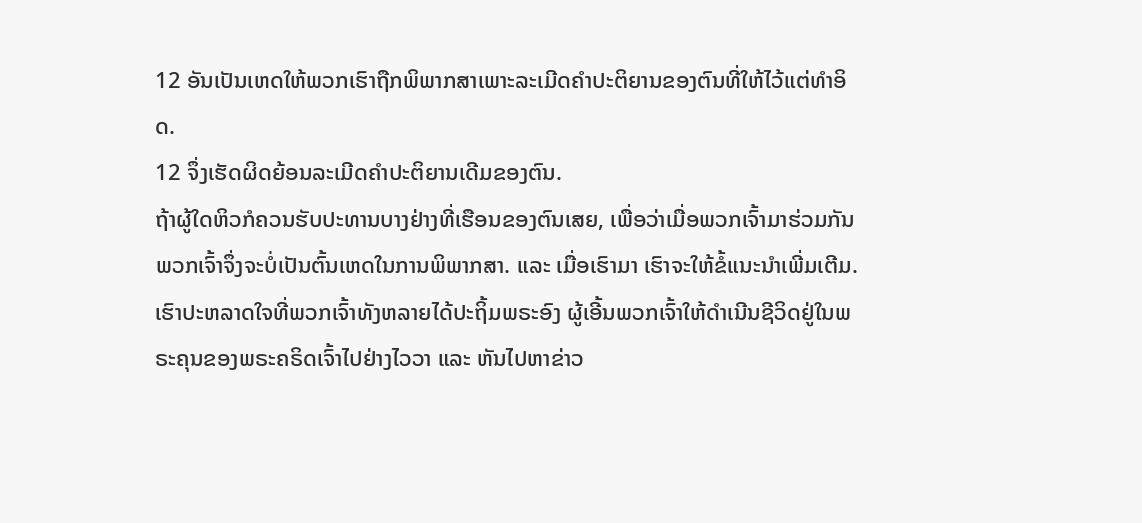12 ອັນເປັນເຫດໃຫ້ພວກເຮົາຖືກພິພາກສາເພາະລະເມີດຄຳປະຕິຍານຂອງຕົນທີ່ໃຫ້ໄວ້ແຕ່ທຳອິດ.
12 ຈຶ່ງເຮັດຜິດຍ້ອນລະເມີດຄຳປະຕິຍານເດີມຂອງຕົນ.
ຖ້າຜູ້ໃດຫິວກໍຄວນຮັບປະທານບາງຢ່າງທີ່ເຮືອນຂອງຕົນເສຍ, ເພື່ອວ່າເມື່ອພວກເຈົ້າມາຮ່ວມກັນ ພວກເຈົ້າຈຶ່ງຈະບໍ່ເປັນຕົ້ນເຫດໃນການພິພາກສາ. ແລະ ເມື່ອເຮົາມາ ເຮົາຈະໃຫ້ຂໍ້ແນະນຳເພີ່ມເຕີມ.
ເຮົາປະຫລາດໃຈທີ່ພວກເຈົ້າທັງຫລາຍໄດ້ປະຖິ້ມພຣະອົງ ຜູ້ເອີ້ນພວກເຈົ້າໃຫ້ດໍາເນີນຊີວິດຢູ່ໃນພຣະຄຸນຂອງພຣະຄຣິດເຈົ້າໄປຢ່າງໄວວາ ແລະ ຫັນໄປຫາຂ່າວ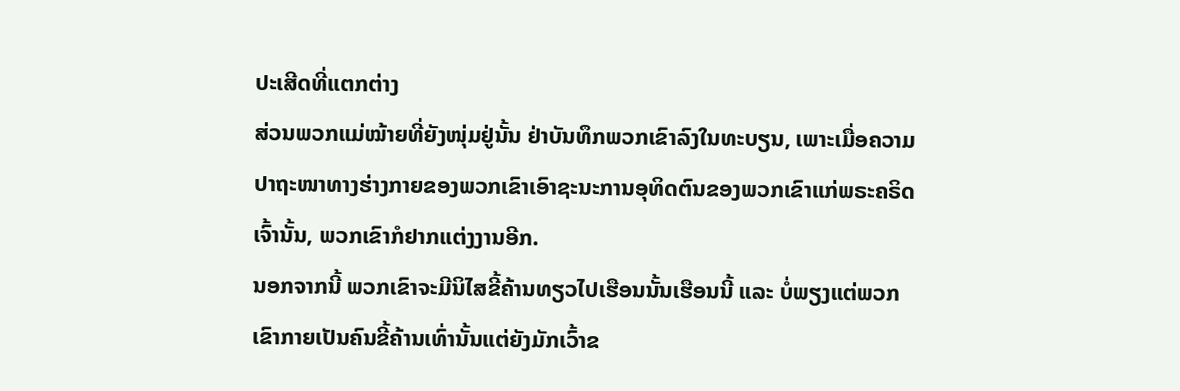ປະເສີດທີ່ແຕກຕ່າງ
ສ່ວນພວກແມ່ໝ້າຍທີ່ຍັງໜຸ່ມຢູ່ນັ້ນ ຢ່າບັນທຶກພວກເຂົາລົງໃນທະບຽນ, ເພາະເມື່ອຄວາມປາຖະໜາທາງຮ່າງກາຍຂອງພວກເຂົາເອົາຊະນະການອຸທິດຕົນຂອງພວກເຂົາແກ່ພຣະຄຣິດເຈົ້ານັ້ນ, ພວກເຂົາກໍຢາກແຕ່ງງານອີກ.
ນອກຈາກນີ້ ພວກເຂົາຈະມີນິໄສຂີ້ຄ້ານທຽວໄປເຮືອນນັ້ນເຮືອນນີ້ ແລະ ບໍ່ພຽງແຕ່ພວກເຂົາກາຍເປັນຄົນຂີ້ຄ້ານເທົ່ານັ້ນແຕ່ຍັງມັກເວົ້າຂ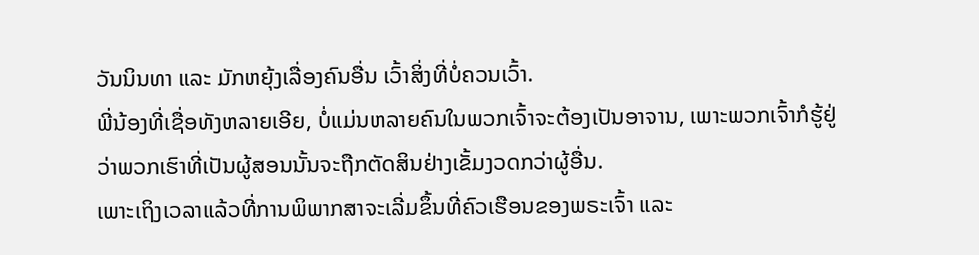ວັນນິນທາ ແລະ ມັກຫຍຸ້ງເລື່ອງຄົນອື່ນ ເວົ້າສິ່ງທີ່ບໍ່ຄວນເວົ້າ.
ພີ່ນ້ອງທີ່ເຊື່ອທັງຫລາຍເອີຍ, ບໍ່ແມ່ນຫລາຍຄົນໃນພວກເຈົ້າຈະຕ້ອງເປັນອາຈານ, ເພາະພວກເຈົ້າກໍຮູ້ຢູ່ວ່າພວກເຮົາທີ່ເປັນຜູ້ສອນນັ້ນຈະຖືກຕັດສິນຢ່າງເຂັ້ມງວດກວ່າຜູ້ອື່ນ.
ເພາະເຖິງເວລາແລ້ວທີ່ການພິພາກສາຈະເລີ່ມຂຶ້ນທີ່ຄົວເຮືອນຂອງພຣະເຈົ້າ ແລະ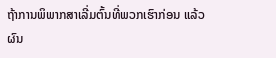ຖ້າການພິພາກສາເລີ່ມຕົ້ນທີ່ພວກເຮົາກ່ອນ ແລ້ວຜົນ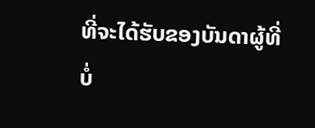ທີ່ຈະໄດ້ຮັບຂອງບັນດາຜູ້ທີ່ບໍ່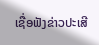ເຊື່ອຟັງຂ່າວປະເສີ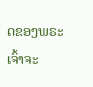ດຂອງພຣະເຈົ້າຈະ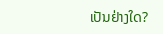ເປັນຢ່າງໃດ?